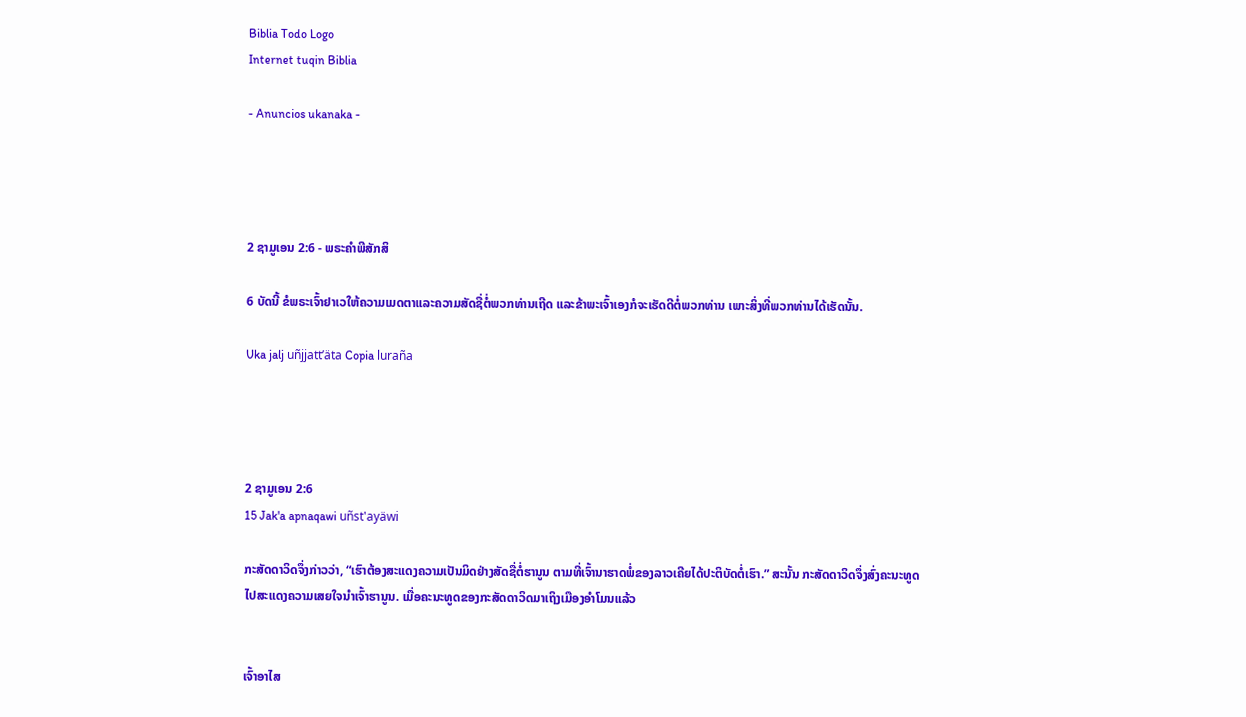Biblia Todo Logo
Internet tuqin Biblia

- Anuncios ukanaka -




2 ຊາມູເອນ 2:6 - ພຣະຄຳພີສັກສິ

6 ບັດນີ້ ຂໍພຣະເຈົ້າຢາເວໃຫ້ຄວາມເມດຕາແລະຄວາມສັດຊື່ຕໍ່ພວກທ່ານເຖີດ ແລະຂ້າພະເຈົ້າເອງກໍຈະເຮັດດີຕໍ່ພວກທ່ານ ເພາະສິ່ງທີ່ພວກທ່ານໄດ້ເຮັດນັ້ນ.

Uka jalj uñjjattʼäta Copia luraña




2 ຊາມູເອນ 2:6
15 Jak'a apnaqawi uñst'ayäwi

ກະສັດດາວິດຈຶ່ງກ່າວວ່າ, “ເຮົາຕ້ອງສະແດງຄວາມເປັນມິດຢ່າງສັດຊື່ຕໍ່ຮານູນ ຕາມທີ່ເຈົ້ານາຮາດພໍ່ຂອງລາວເຄີຍໄດ້ປະຕິບັດຕໍ່ເຮົາ.” ສະນັ້ນ ກະສັດດາວິດຈຶ່ງສົ່ງຄະນະທູດໄປສະແດງຄວາມເສຍໃຈນຳເຈົ້າຮານູນ. ເມື່ອຄະນະທູດຂອງກະສັດດາວິດມາເຖິງເມືອງອຳໂມນແລ້ວ


ເຈົ້າອາໄສ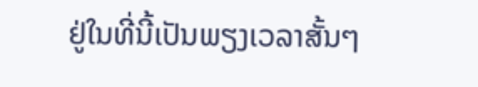ຢູ່ໃນທີ່ນີ້ເປັນພຽງເວລາສັ້ນໆ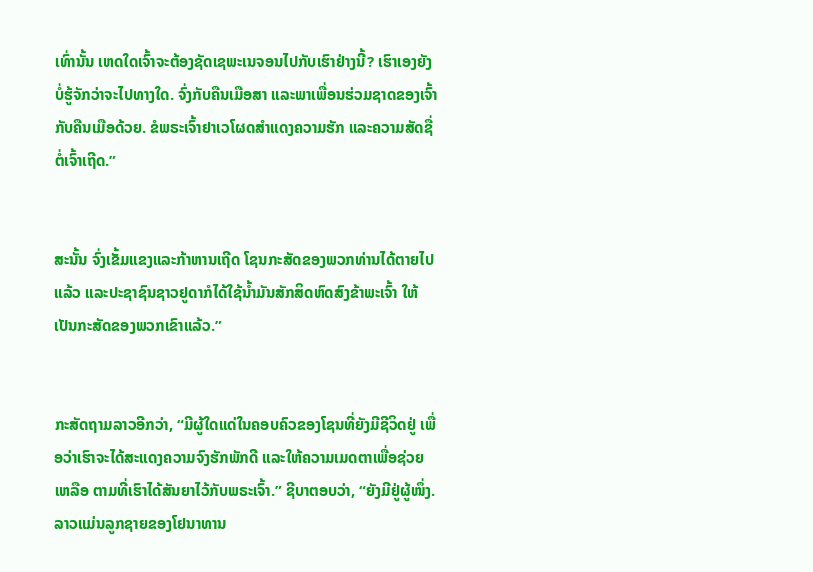ເທົ່ານັ້ນ ເຫດໃດເຈົ້າຈະຕ້ອງຊັດເຊພະເນຈອນໄປກັບເຮົາຢ່າງນີ້? ເຮົາເອງຍັງບໍ່ຮູ້ຈັກວ່າຈະໄປທາງໃດ. ຈົ່ງກັບຄືນເມືອສາ ແລະພາເພື່ອນຮ່ວມຊາດຂອງເຈົ້າກັບຄືນເມືອດ້ວຍ. ຂໍພຣະເຈົ້າຢາເວໂຜດສຳແດງຄວາມຮັກ ແລະຄວາມສັດຊື່ຕໍ່ເຈົ້າເຖີດ.”


ສະນັ້ນ ຈົ່ງເຂັ້ມແຂງແລະກ້າຫານເຖີດ ໂຊນກະສັດຂອງພວກທ່ານໄດ້ຕາຍໄປແລ້ວ ແລະປະຊາຊົນຊາວຢູດາກໍໄດ້ໃຊ້ນໍ້າມັນສັກສິດຫົດສົງຂ້າພະເຈົ້າ ໃຫ້ເປັນກະສັດຂອງພວກເຂົາແລ້ວ.”


ກະສັດຖາມລາວອີກວ່າ, “ມີຜູ້ໃດແດ່ໃນຄອບຄົວຂອງໂຊນທີ່ຍັງມີຊີວິດຢູ່ ເພື່ອວ່າເຮົາຈະໄດ້ສະແດງຄວາມຈົງຮັກພັກດີ ແລະໃຫ້ຄວາມເມດຕາເພື່ອຊ່ວຍເຫລືອ ຕາມທີ່ເຮົາໄດ້ສັນຍາໄວ້ກັບພຣະເຈົ້າ.” ຊີບາຕອບວ່າ, “ຍັງມີຢູ່ຜູ້ໜຶ່ງ. ລາວແມ່ນລູກຊາຍຂອງໂຢນາທານ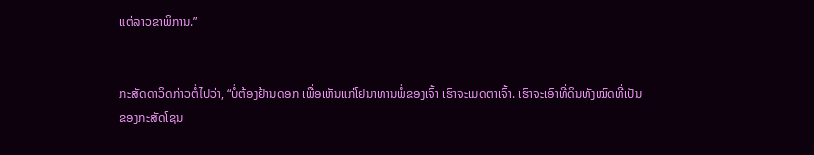ແຕ່ລາວຂາພິການ.”


ກະສັດດາວິດກ່າວຕໍ່ໄປວ່າ, “ບໍ່ຕ້ອງຢ້ານດອກ ເພື່ອເຫັນແກ່ໂຢນາທານພໍ່ຂອງເຈົ້າ ເຮົາຈະເມດຕາເຈົ້າ. ເຮົາຈະເອົາທີ່ດິນທັງໝົດທີ່ເປັນຂອງກະສັດໂຊນ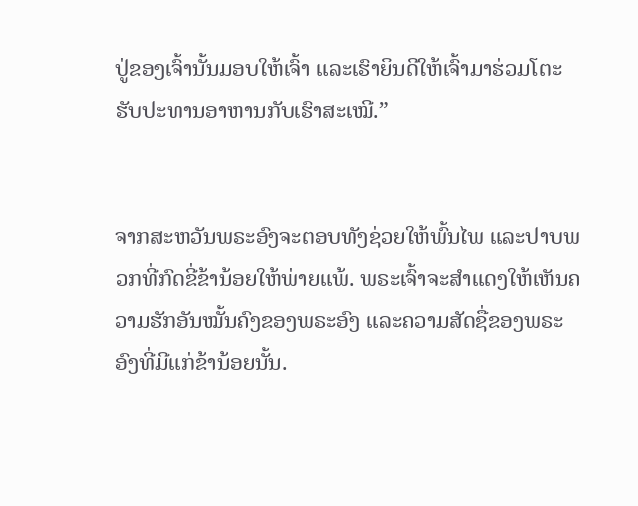ປູ່ຂອງເຈົ້ານັ້ນມອບໃຫ້ເຈົ້າ ແລະເຮົາຍິນດີໃຫ້ເຈົ້າມາຮ່ວມໂຕະຮັບປະທານອາຫານກັບເຮົາສະເໝີ.”


ຈາກສະຫວັນພຣະອົງຈະຕອບທັງຊ່ວຍໃຫ້ພົ້ນໄພ ແລະປາບພວກທີ່ກົດຂີ່ຂ້ານ້ອຍໃຫ້ພ່າຍແພ້. ພຣະເຈົ້າຈະສຳແດງໃຫ້ເຫັນຄວາມຮັກອັນໝັ້ນຄົງຂອງພຣະອົງ ແລະຄວາມສັດຊື່ຂອງພຣະອົງທີ່ມີແກ່ຂ້ານ້ອຍນັ້ນ.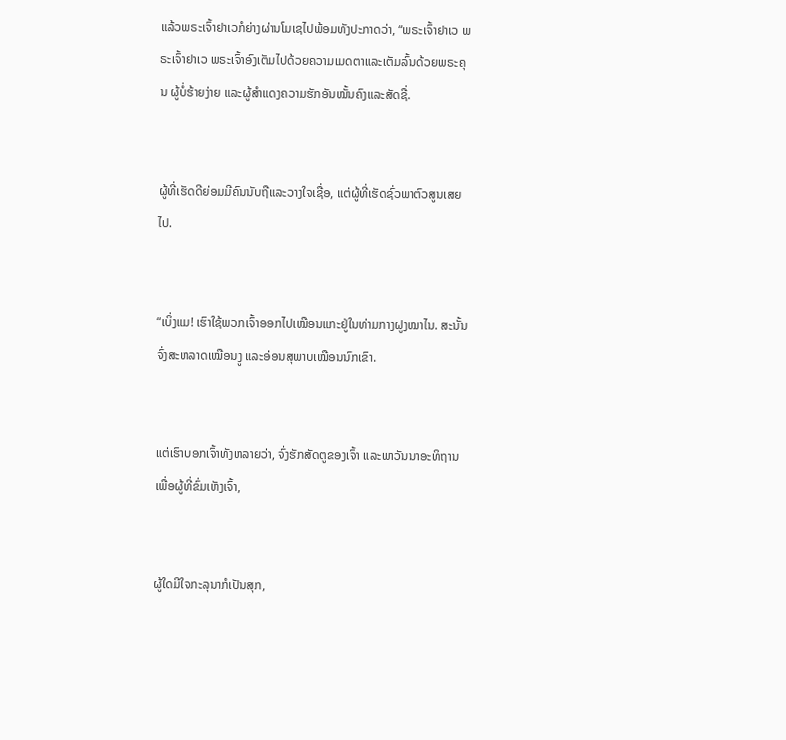ແລ້ວພຣະເຈົ້າຢາເວກໍຍ່າງຜ່ານໂມເຊໄປພ້ອມທັງປະກາດວ່າ, “ພຣະເຈົ້າຢາເວ ພຣະເຈົ້າຢາເວ ພຣະເຈົ້າອົງເຕັມໄປດ້ວຍຄວາມເມດຕາແລະເຕັມລົ້ນດ້ວຍພຣະຄຸນ ຜູ້ບໍ່ຮ້າຍງ່າຍ ແລະຜູ້ສຳແດງຄວາມຮັກອັນໝັ້ນຄົງແລະສັດຊື່.


ຜູ້ທີ່ເຮັດດີຍ່ອມມີຄົນນັບຖືແລະວາງໃຈເຊື່ອ, ແຕ່ຜູ້ທີ່ເຮັດຊົ່ວພາຕົວສູນເສຍໄປ.


“ເບິ່ງແມ! ເຮົາໃຊ້ພວກເຈົ້າອອກໄປເໝືອນແກະຢູ່ໃນທ່າມກາງຝູງໝາໄນ. ສະນັ້ນ ຈົ່ງສະຫລາດເໝືອນງູ ແລະອ່ອນສຸພາບເໝືອນນົກເຂົາ.


ແຕ່ເຮົາບອກເຈົ້າທັງຫລາຍວ່າ, ຈົ່ງຮັກສັດຕູຂອງເຈົ້າ ແລະພາວັນນາອະທິຖານເພື່ອຜູ້ທີ່ຂົ່ມເຫັງເຈົ້າ,


ຜູ້ໃດມີໃຈກະລຸນາກໍເປັນສຸກ,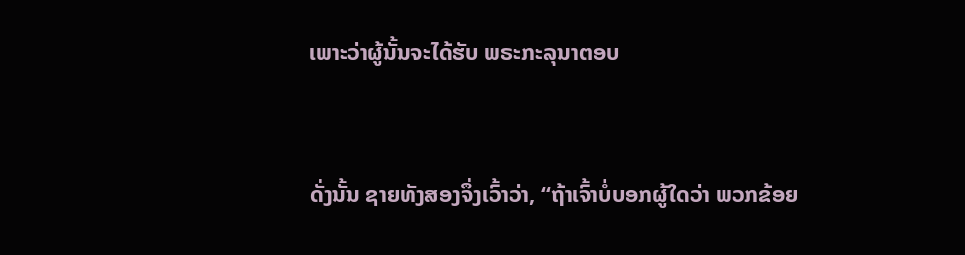ເພາະວ່າຜູ້ນັ້ນຈະໄດ້ຮັບ ພຣະກະລຸນາຕອບ


ດັ່ງນັ້ນ ຊາຍທັງສອງຈຶ່ງເວົ້າວ່າ, “ຖ້າເຈົ້າບໍ່ບອກຜູ້ໃດວ່າ ພວກຂ້ອຍ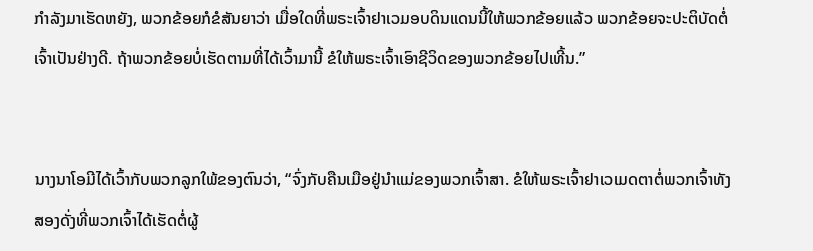ກຳລັງມາເຮັດຫຍັງ, ພວກຂ້ອຍກໍຂໍສັນຍາວ່າ ເມື່ອໃດທີ່ພຣະເຈົ້າຢາເວມອບດິນແດນນີ້ໃຫ້ພວກຂ້ອຍແລ້ວ ພວກຂ້ອຍຈະປະຕິບັດຕໍ່ເຈົ້າເປັນຢ່າງດີ. ຖ້າພວກຂ້ອຍບໍ່ເຮັດຕາມທີ່ໄດ້ເວົ້າມານີ້ ຂໍໃຫ້ພຣະເຈົ້າເອົາຊີວິດຂອງພວກຂ້ອຍໄປເທີ້ນ.”


ນາງນາໂອມີໄດ້ເວົ້າກັບພວກລູກໃພ້ຂອງຕົນວ່າ, “ຈົ່ງກັບຄືນເມືອຢູ່ນຳແມ່ຂອງພວກເຈົ້າສາ. ຂໍໃຫ້ພຣະເຈົ້າຢາເວເມດຕາຕໍ່ພວກເຈົ້າທັງສອງດັ່ງທີ່ພວກເຈົ້າໄດ້ເຮັດຕໍ່ຜູ້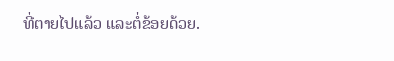ທີ່ຕາຍໄປແລ້ວ ແລະຕໍ່ຂ້ອຍດ້ວຍ.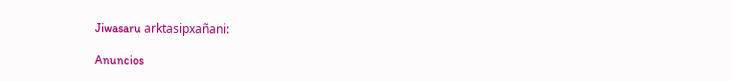Jiwasaru arktasipxañani:

Anuncios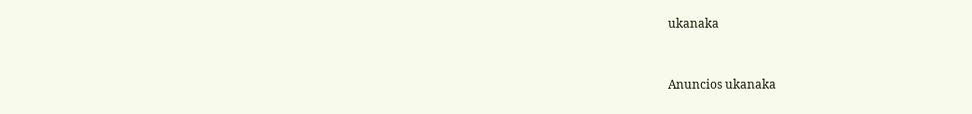ukanaka


Anuncios ukanaka